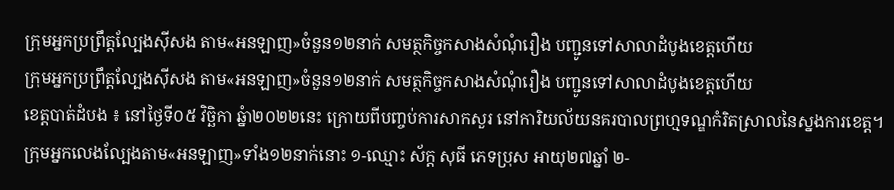ក្រុមអ្នកប្រព្រឹត្តល្បែងស៊ីសង តាម«អនឡាញ»ចំនួន១២នាក់ សមត្ថកិច្ចកសាងសំណុំរឿង បញ្ជូនទៅសាលាដំបូងខេត្តហើយ
ក្រុមអ្នកប្រព្រឹត្តល្បែងស៊ីសង តាម«អនឡាញ»ចំនួន១២នាក់ សមត្ថកិច្ចកសាងសំណុំរឿង បញ្ជូនទៅសាលាដំបូងខេត្តហើយ
ខេត្តបាត់ដំបង ៖ នៅថ្ងៃទី០៥ វិច្ឆិកា ឆ្នំា២០២២នេះ ក្រោយពីបញ្ចប់ការសាកសួរ នៅការិយល័យនគរបាលព្រហ្មទណ្ឌកំរិតស្រាលនៃស្នងការខេត្ត។
ក្រុមអ្នកលេងល្បែងតាម«អនឡាញ»ទាំង១២នាក់នោះ ១-ឈ្មោះ ស័ក្ត សុធី ភេទប្រុស អាយុ២៧ឆ្នាំ ២-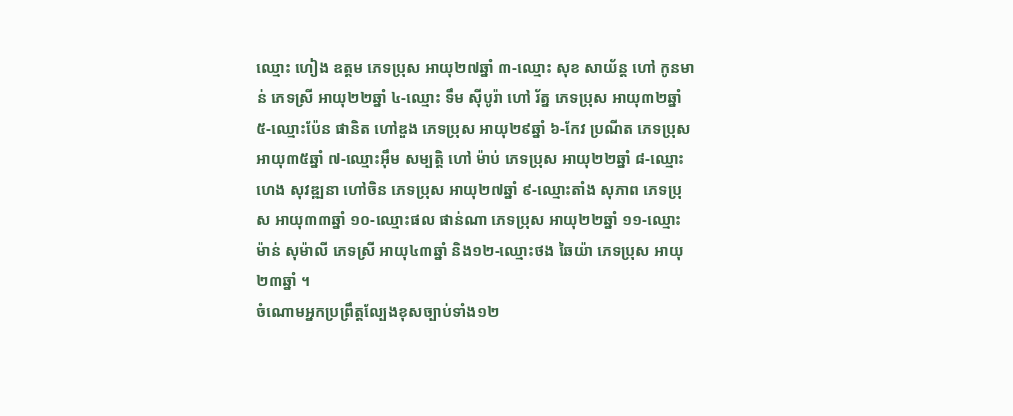ឈ្មោះ ហៀង ឧត្តម ភេទប្រុស អាយុ២៧ឆ្នាំ ៣-ឈ្មោះ សុខ សាយ័ន្ត ហៅ កូនមាន់ ភេទស្រី អាយុ២២ឆ្នាំ ៤-ឈ្មោះ ទឹម ស៊ីបូរ៉ា ហៅ រ័ត្ន ភេទប្រុស អាយុ៣២ឆ្នាំ ៥-ឈ្មោះប៉ែន ផានិត ហៅឌួង ភេទប្រុស អាយុ២៩ឆ្នាំ ៦-កែវ ប្រណីត ភេទប្រុស អាយុ៣៥ឆ្នាំ ៧-ឈ្មោះអ៊ឹម សម្បត្តិ ហៅ ម៉ាប់ ភេទប្រុស អាយុ២២ឆ្នាំ ៨-ឈ្មោះ ហេង សុវឌ្ឍនា ហៅចិន ភេទប្រុស អាយុ២៧ឆ្នាំ ៩-ឈ្មោះតាំង សុភាព ភេទប្រុស អាយុ៣៣ឆ្នាំ ១០-ឈ្មោះផល ផាន់ណា ភេទប្រុស អាយុ២២ឆ្នាំ ១១-ឈ្មោះ
ម៉ាន់ សុម៉ាលី ភេទស្រី អាយុ៤៣ឆ្នាំ និង១២-ឈ្មោះថង ឆៃយ៉ា ភេទប្រុស អាយុ២៣ឆ្នាំ ។
ចំណោមអ្នកប្រព្រឹត្តល្បែងខុសច្បាប់ទាំង១២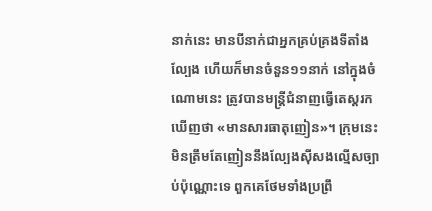នាក់នេះ មានបីនាក់ជាអ្នកគ្រប់គ្រងទីតាំងល្បែង ហើយក៏មានចំនួន១១នាក់ នៅក្នុងចំណោមនេះ ត្រូវបានមន្ត្រីជំនាញធ្វើតេស្ដរកឃើញថា «មានសារធាតុញៀន»។ ក្រុមនេះ មិនត្រឹមតែញៀននឹងល្បែងស៊ីសងល្មើសច្បាប់ប៉ុណ្ណោះទេ ពួកគេថែមទាំងប្រព្រឹ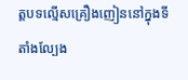ត្តបទល្មើសគ្រឿងញៀននៅក្នុងទីតាំងល្បែង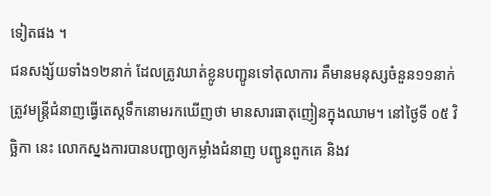ទៀតផង ។
ជនសង្ស័យទាំង១២នាក់ ដែលត្រូវឃាត់ខ្លូនបញ្ជូនទៅតុលាការ គឺមានមនុស្សចំនួន១១នាក់ ត្រូវមន្ត្រីជំនាញធ្វើតេស្ដទឹកនោមរកឃើញថា មានសារធាតុញៀនក្នុងឈាម។ នៅថ្ងៃទី ០៥ វិច្ឆិកា នេះ លោកស្នងការបានបញ្ជាឲ្យកម្លាំងជំនាញ បញ្ជូនពួកគេ និងវ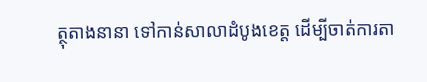ត្ថុតាងនានា ទៅកាន់សាលាដំបូងខេត្ត ដើម្បីចាត់ការតា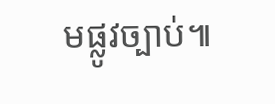មផ្លូវច្បាប់៕